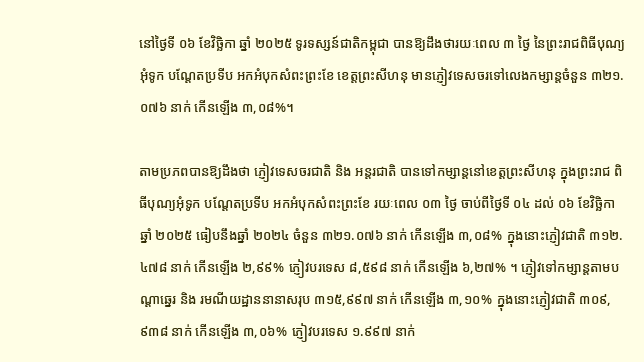នៅថ្ងៃទី ០៦ ខែវិច្ឆិកា ឆ្នាំ ២០២៥ ទូរទស្សន៍ជាតិកម្ពុជា បានឱ្យដឹងថារយៈពេល ៣ ថ្ងៃ នៃព្រះរាជពិធីបុណ្យអុំទូក បណ្ដែតប្រទីប អកអំបុកសំពះព្រះខែ ខេត្តព្រះសីហនុ មានភ្ញៀវទេសចរទៅលេងកម្សាន្តចំនួន ៣២១.០៧៦ នាក់ កើនឡើង ៣,០៨%។

តាមប្រភពបានឱ្យដឹងថា ភ្ញៀវទេសចរជាតិ និង អន្តរជាតិ បានទៅកម្សាន្ដនៅខេត្តព្រះសីហនុ ក្នុងព្រះរាជ ពិធីបុណ្យអុំទូក បណ្ដែតប្រទីប អកអំបុកសំពះព្រះខែ រយៈពេល ០៣ ថ្ងៃ ចាប់ពីថ្ងៃទី ០៤ ដល់ ០៦ ខែវិច្ឆិកា ឆ្នាំ ២០២៥ ធៀបនឹងឆ្នាំ ២០២៤ ចំនួន ៣២១.០៧៦ នាក់ កើនឡើង ៣,០៨% ក្នុងនោះភ្ញៀវជាតិ ៣១២.៤៧៨ នាក់ កើនឡើង ២,៩៩% ភ្ញៀវបរទេស ៨,៥៩៨ នាក់ កើនឡើង ៦,២៧% ។ ភ្ញៀវទៅកម្សាន្តតាមបណ្តាឆ្នេរ និង រមណីយដ្ឋាននានាសរុប ៣១៥,៩៩៧ នាក់ កើនឡើង ៣,១០% ក្នុងនោះភ្ញៀវជាតិ ៣០៩,៩៣៨ នាក់ កើនឡើង ៣,០៦% ភ្ញៀវបរទេស ១.៩៩៧ នាក់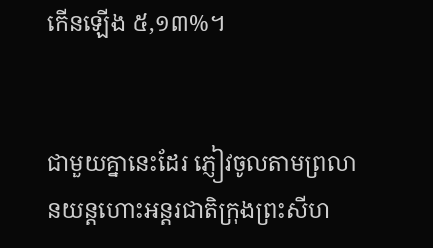កើនឡើង ៥,១៣%។


ជាមួយគ្នានេះដែរ ភ្ញៀវចូលតាមព្រលានយន្តហោះអន្តរជាតិក្រុងព្រះសីហ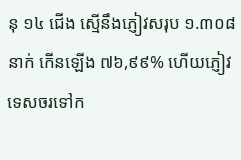នុ ១៤ ជើង ស្មើនឹងភ្ញៀវសរុប ១.៣០៨ នាក់ កើនឡើង ៧៦,៩៩% ហើយភ្ញៀវទេសចរទៅក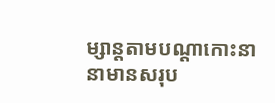ម្សាន្តតាមបណ្តាកោះនានាមានសរុប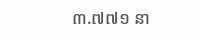៣.៧៧១ នា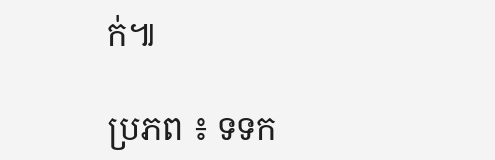ក់៕

ប្រភព ៖ ទទក